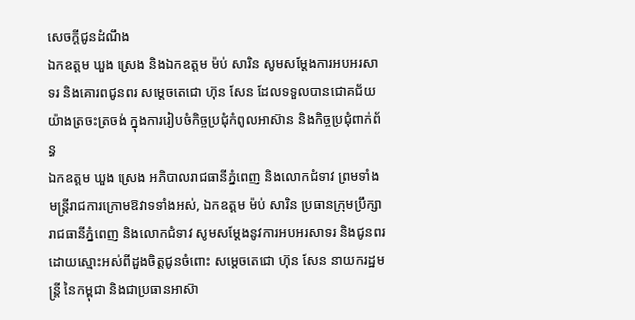សេចក្ដីជូនដំណឹង
ឯកឧត្ដម ឃួង ស្រេង និងឯកឧត្ដម ម៉ប់ សារិន សូមសម្ដែងការអបអរសាទរ និងគោរពជូនពរ សម្ដេចតេជោ ហ៊ុន សែន ដែលទទួលបានជោគជ័យយ៉ាងត្រចះត្រចង់ ក្នុងការរៀបចំកិច្ចប្រជុំកំពូលអាស៊ាន និងកិច្ចប្រជុំពាក់ព័ន្ធ
ឯកឧត្ដម ឃួង ស្រេង អភិបាលរាជធានីភ្នំពេញ និងលោកជំទាវ ព្រមទាំងមន្ត្រីរាជការក្រោមឱវាទទាំងអស់, ឯកឧត្ដម ម៉ប់ សារិន ប្រធានក្រុមប្រឹក្សារាជធានីភ្នំពេញ និងលោកជំទាវ សូមសម្ដែងនូវការអបអរសាទរ និងជូនពរដោយស្មោះអស់ពីដួងចិត្តជូនចំពោះ សម្ដេចតេជោ ហ៊ុន សែន នាយករដ្ឋមន្ត្រី នៃកម្ពុជា និងជាប្រធានអាស៊ា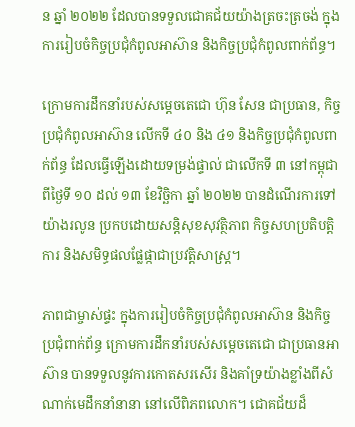ន ឆ្នាំ ២០២២ ដែលបានទទួលជោគជ័យយ៉ាងត្រចះត្រចង់ ក្នុងការរៀបចំកិច្ចប្រជុំកំពូលអាស៊ាន និងកិច្ចប្រជុំកំពូលពាក់ព័ន្ធ។

ក្រោមការដឹកនាំរបស់សម្ដេចតេជោ ហ៊ុន សែន ជាប្រធាន, កិច្ចប្រជុំកំពូលអាស៊ាន លើកទី ៤០ និង ៤១ និងកិច្ចប្រជុំកំពូលពាក់ព័ន្ធ ដែលធ្វើឡើងដោយទម្រង់ផ្ទាល់ ជាលើកទី ៣ នៅកម្ពុជា ពីថ្ងៃទី ១០ ដល់ ១៣ ខែវិច្ឆិកា ឆ្នាំ ២០២២ បានដំណើរការទៅយ៉ាងរលូន ប្រកបដោយសន្តិសុខសុវត្ថិភាព កិច្ចសហប្រតិបត្តិការ និងសមិទ្ធផលផ្លែផ្កាជាប្រវត្តិសាស្ត្រ។

ភាពជាម្ចាស់ផ្ទះ ក្នុងការរៀបចំកិច្ចប្រជុំកំពូលអាស៊ាន និងកិច្ចប្រជុំពាក់ព័ន្ធ ក្រោមការដឹកនាំរបស់សម្ដេចតេជោ ជាប្រធានអាស៊ាន បានទទួលនូវការកោតសរសើរ និងគាំទ្រយ៉ាងខ្លាំងពីសំណាក់មេដឹកនាំនានា នៅលើពិភពលោក។ ជោគជ័យដ៏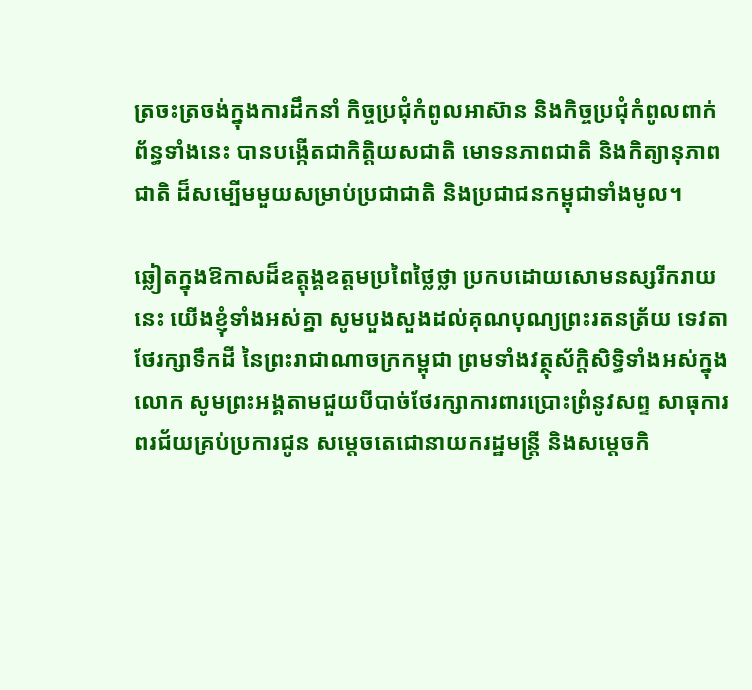ត្រចះត្រចង់ក្នុងការដឹកនាំ កិច្ចប្រជុំកំពូលអាស៊ាន និងកិច្ចប្រជុំកំពូលពាក់ព័ន្ធទាំងនេះ បានបង្កើតជាកិត្តិយសជាតិ មោទនភាពជាតិ និងកិត្យានុភាពជាតិ ដ៏សម្បើមមួយសម្រាប់ប្រជាជាតិ និងប្រជាជនកម្ពុជាទាំងមូល។

ឆ្លៀតក្នុងឱកាសដ៏ឧត្ដុង្គឧត្ដមប្រពៃថ្លៃថ្លា ប្រកបដោយសោមនស្សរីករាយនេះ យើងខ្ញុំទាំងអស់គ្នា សូមបួងសួងដល់គុណបុណ្យព្រះរតនត្រ័យ ទេវតាថែរក្សាទឹកដី នៃព្រះរាជាណាចក្រកម្ពុជា ព្រមទាំងវត្ថុស័ក្ដិសិទ្ធិទាំងអស់ក្នុងលោក សូមព្រះអង្គតាមជួយបីបាច់ថែរក្សាការពារប្រោះព្រំនូវសព្ទ សាធុការពរជ័យគ្រប់ប្រការជូន សម្តេចតេជោនាយករដ្ឋមន្ត្រី និងសម្តេចកិ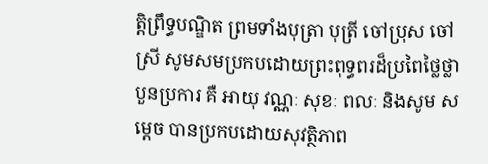ត្តិព្រឹទ្ធបណ្ឌិត ព្រមទាំងបុត្រា បុត្រី ចៅប្រុស ចៅស្រី សូមសមប្រកបដោយព្រះពុទ្ធពរដ៏ប្រពៃថ្លៃថ្លាបួនប្រការ គឺ អាយុ វណ្ណៈ សុខៈ ពលៈ និងសូម សម្តេច បានប្រកបដោយសុវត្ថិភាព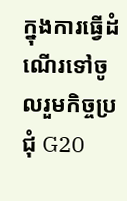ក្នុងការធ្វើដំណើរទៅចូលរួមកិច្ចប្រជុំ G20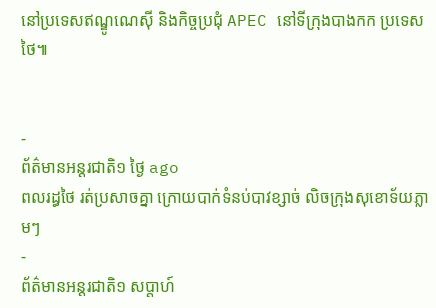នៅប្រទេសឥណ្ឌូណេស៊ី និងកិច្ចប្រជុំ APEC នៅទីក្រុងបាងកក ប្រទេសថៃ៕


-
ព័ត៌មានអន្ដរជាតិ១ ថ្ងៃ ago
ពលរដ្ធថៃ រត់ប្រសាចគ្នា ក្រោយបាក់ទំនប់បាវខ្សាច់ លិចក្រុងសុខោទ័យភ្លាមៗ
-
ព័ត៌មានអន្ដរជាតិ១ សប្តាហ៍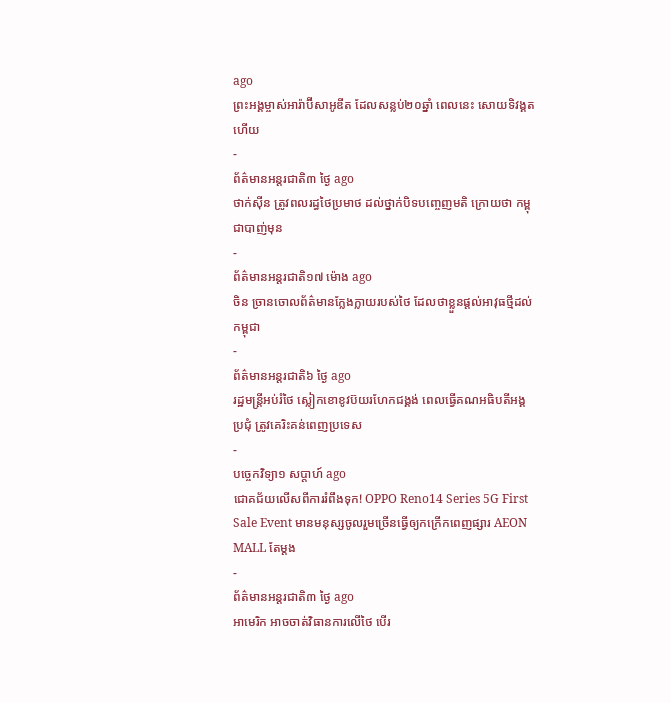ago
ព្រះអង្គម្ចាស់អារ៉ាប៊ីសាអូឌីត ដែលសន្លប់២០ឆ្នាំ ពេលនេះ សោយទិវង្គតហើយ
-
ព័ត៌មានអន្ដរជាតិ៣ ថ្ងៃ ago
ថាក់ស៊ីន ត្រូវពលរដ្ធថៃប្រមាថ ដល់ថ្នាក់បិទបញ្ចេញមតិ ក្រោយថា កម្ពុជាបាញ់មុន
-
ព័ត៌មានអន្ដរជាតិ១៧ ម៉ោង ago
ចិន ច្រានចោលព័ត៌មានក្លែងក្លាយរបស់ថៃ ដែលថាខ្លួនផ្តល់អាវុធថ្មីដល់កម្ពុជា
-
ព័ត៌មានអន្ដរជាតិ៦ ថ្ងៃ ago
រដ្ឋមន្ត្រីអប់រំថៃ ស្លៀកខោខូវប៊យរហែកជង្គង់ ពេលធ្វើគណអធិបតីអង្គប្រជុំ ត្រូវគេរិះគន់ពេញប្រទេស
-
បច្ចេកវិទ្យា១ សប្តាហ៍ ago
ជោគជ័យលើសពីការរំពឹងទុក! OPPO Reno14 Series 5G First Sale Event មានមនុស្សចូលរួមច្រើនធ្វើឲ្យកក្រើកពេញផ្សារ AEON MALL តែម្តង
-
ព័ត៌មានអន្ដរជាតិ៣ ថ្ងៃ ago
អាមេរិក អាចចាត់វិធានការលើថៃ បើរ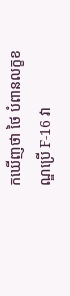កឃើញថា ថៃ បំពានលក្ខខណ្ឌប្រើ F-16 វា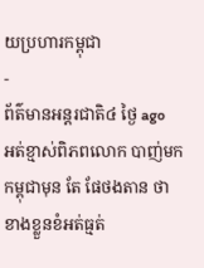យប្រហារកម្ពុជា
-
ព័ត៌មានអន្ដរជាតិ៤ ថ្ងៃ ago
អត់ខ្មាស់ពិភពលោក បាញ់មកកម្ពុជាមុន តែ ផែថងតាន ថា ខាងខ្លួនខំអត់ធ្មត់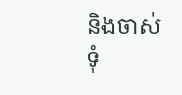និងចាស់ទុំ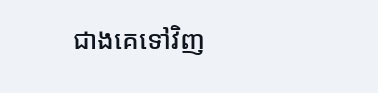ជាងគេទៅវិញ